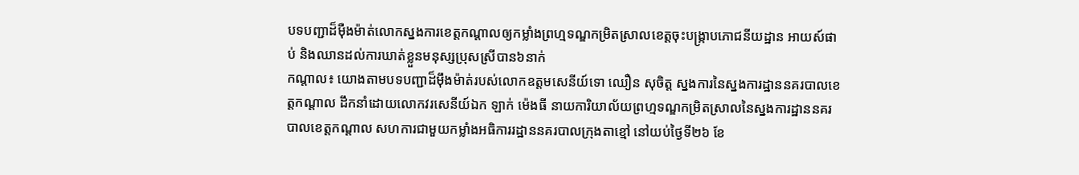បទបញ្ជាដ៏ម៉ឺងម៉ាត់លោកស្នងការខេត្តកណ្ដាលឲ្យកម្លាំងព្រហ្មទណ្ឌកម្រិតស្រាលខេត្តចុះបង្ក្រាបភោជនីយដ្ឋាន អាយស៍ផាប់ និងឈានដល់ការឃាត់ខ្លួនមនុស្សប្រុសស្រីបាន៦នាក់
កណ្ដាល៖ យោងតាមបទបញ្ជាដ៏ម៉ឹងម៉ាត់របស់លោកឧត្តមសេនីយ៍ទោ ឈឿន សុចិត្ត ស្នងការនៃស្នងការដ្ឋាននគរបាលខេត្តកណ្ដាល ដឹកនាំដោយលោកវរសេនីយ៍ឯក ឡាក់ ម៉េងធី នាយការិយាល័យព្រហ្មទណ្ឌកម្រិតស្រាលនៃស្នងការដ្ឋាននគរបាលខេត្តកណ្តាល សហការជាមួយកម្លាំងអធិការរដ្ឋាននគរបាលក្រុងតាខ្មៅ នៅយប់ថ្ងៃទី២៦ ខែ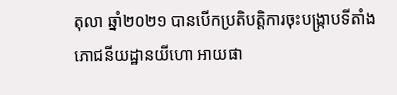តុលា ឆ្នាំ២០២១ បានបើកប្រតិបត្តិការចុះបង្ក្រាបទីតាំង ភោជនីយដ្ឋានយីហោ អាយផា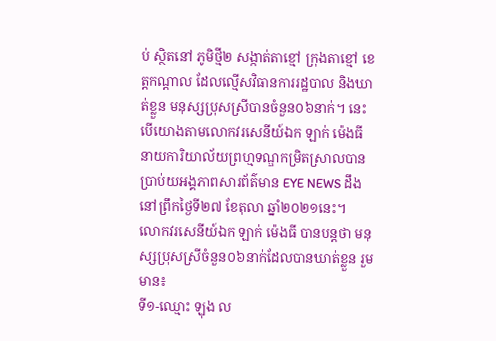ប់ ស្ថិតនៅ ភូមិថ្មី២ សង្កាត់តាខ្មៅ ក្រុងតាខ្មៅ ខេត្តកណ្តាល ដែលល្មើសវិធានការរដ្ឋបាល និងឃាត់ខ្លួន មនុស្សប្រុសស្រីបានចំនួន០៦នាក់។ នេះបើយោងតាមលោកវរសេនីយ៍ឯក ឡាក់ ម៉េងធី នាយការិយាល័យព្រហ្មទណ្ឌកម្រិតស្រាលបានប្រាប់យអង្គភាពសារព័ត៌មាន EYE NEWS ដឹងនៅព្រឹកថ្ងៃទី២៧ ខែតុលា ឆ្នាំ២០២១នេះ។
លោកវរសេនីយ៍ឯក ឡាក់ ម៉េងធី បានបន្តថា មនុស្សប្រុសស្រីចំនួន០៦នាក់ដែលបានឃាត់ខ្លួន រួមមាន៖
ទី១-ឈ្មោះ ឡុង ល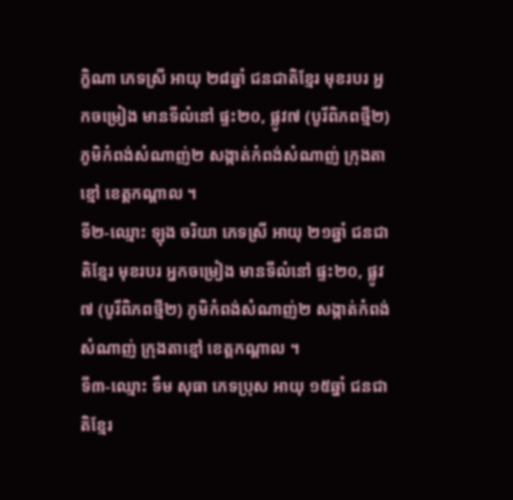ក្ខិណា ភេទស្រី អាយុ ២៨ឆ្នាំ ជនជាតិខ្មែរ មុខរបរ អ្នកចម្រៀង មានទីលំនៅ ផ្ទះ២០, ផ្លូវ៧ (បូរីពិភពថ្មី២) ភូមិកំពង់សំណាញ់២ សង្កាត់កំពង់សំណាញ់ ក្រុងតាខ្មៅ ខេត្តកណ្ដាល ។
ទី២-ឈ្មោះ ឡុង ចរិយា ភេទស្រី អាយុ ២១ឆ្នាំ ជនជាតិខ្មែរ មុខរបរ អ្នកចម្រៀង មានទីលំនៅ ផ្ទះ២០, ផ្លូវ៧ (បូរីពិភពថ្មី២) ភូមិកំពង់សំណាញ់២ សង្កាត់កំពង់សំណាញ់ ក្រុងតាខ្មៅ ខេត្តកណ្ដាល ។
ទី៣-ឈ្មោះ ទឹម សុធា ភេទប្រុស អាយុ ១៥ឆ្នាំ ជនជាតិខ្មែរ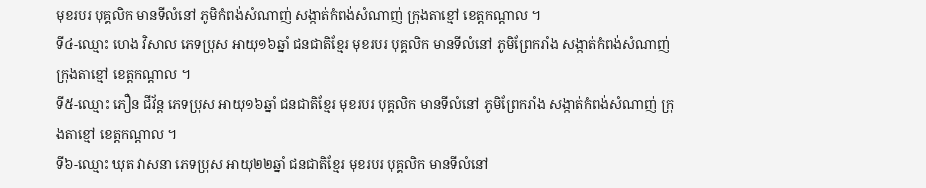មុខរបរ បុគ្គលិក មានទីលំនៅ ភូមិកំពង់សំណាញ់ សង្កាត់កំពង់សំណាញ់ ក្រុងតាខ្មៅ ខេត្តកណ្ដាល ។
ទី៤-ឈ្មោះ ហេង វិសាល ភេទប្រុស អាយុ១៦ឆ្នាំ ជនជាតិខ្មែរ មុខរបរ បុគ្គលិក មានទីលំនៅ ភូមិព្រែករាំង សង្កាត់កំពង់សំណាញ់ ក្រុងតាខ្មៅ ខេត្តកណ្ដាល ។
ទី៥-ឈ្មោះ ភឿន ជីវ័ន្ដ ភេទប្រុស អាយុ១៦ឆ្នាំ ជនជាតិខ្មែរ មុខរបរ បុគ្គលិក មានទីលំនៅ ភូមិព្រែករាំង សង្កាត់កំពង់សំណាញ់ ក្រុងតាខ្មៅ ខេត្តកណ្ដាល ។
ទី៦-ឈ្មោះ ឃុត វាសនា ភេទប្រុស អាយុ២២ឆ្នាំ ជនជាតិខ្មែរ មុខរបរ បុគ្គលិក មានទីលំនៅ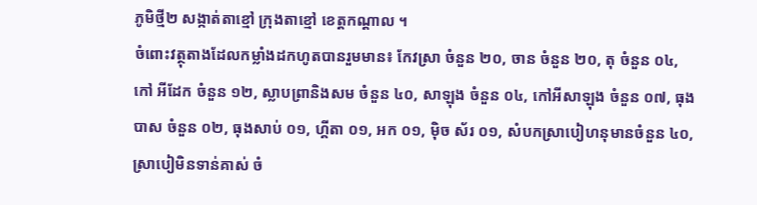ភូមិថ្មី២ សង្កាត់តាខ្មៅ ក្រុងតាខ្មៅ ខេត្តកណ្ដាល ។
ចំពោះវត្ថុតាងដែលកម្លាំងដកហូតបានរួមមាន៖ កែវស្រា ចំនួន ២០, ចាន ចំនួន ២០, តុ ចំនួន ០៤, កៅ អីដែក ចំនួន ១២, ស្លាបព្រានិងសម ចំនួន ៤០, សាឡុង ចំនួន ០៤, កៅអីសាឡុង ចំនួន ០៧, ធុងបាស ចំនួន ០២, ធុងសាប់ ០១, ហ្គីតា ០១, អក ០១, ម៉ិច ស័រ ០១, សំបកស្រាបៀហនុមានចំនួន ៤០, ស្រាបៀមិនទាន់គាស់ ចំ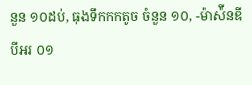នួន ១០ដប់, ធុងទឹកកកតូច ចំនួន ១០, -ម៉ាស៉ីនឌីបីអរ ០១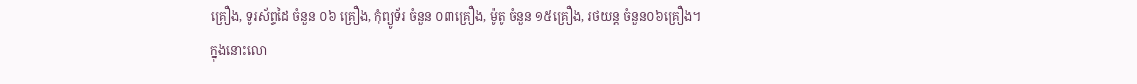គ្រឿង, ទូរស័ព្ទដៃ ចំនួន ០៦ គ្រឿង, កុំព្យូទ័រ ចំនួន ០៣គ្រឿង, ម៉ូតូ ចំនួន ១៥គ្រឿង, រថយន្ដ ចំនួន០៦គ្រឿង។
ក្នុងនោះលោ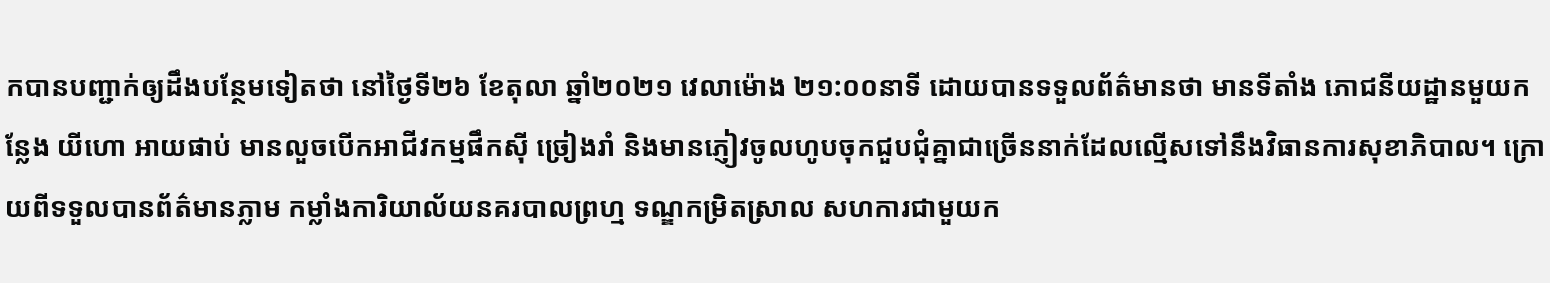កបានបញ្ជាក់ឲ្យដឹងបន្ថែមទៀតថា នៅថ្ងៃទី២៦ ខែតុលា ឆ្នាំ២០២១ វេលាម៉ោង ២១:០០នាទី ដោយបានទទួលព័ត៌មានថា មានទីតាំង ភោជនីយដ្ឋានមួយកន្លែង យីហោ អាយផាប់ មានលួចបើកអាជីវកម្មផឹកស៊ី ច្រៀងរាំ និងមានភ្ញៀវចូលហូបចុកជួបជុំគ្នាជាច្រើននាក់ដែលល្មើសទៅនឹងវិធានការសុខាភិបាល។ ក្រោយពីទទួលបានព័ត៌មានភ្លាម កម្លាំងការិយាល័យនគរបាលព្រហ្ម ទណ្ឌកម្រិតស្រាល សហការជាមួយក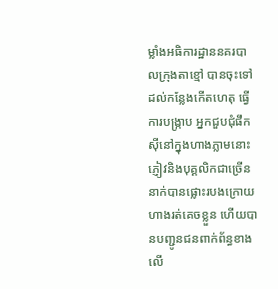ម្លាំងអធិការដ្ឋាននគរបាលក្រុងតាខ្មៅ បានចុះទៅដល់កន្លែងកើតហេតុ ធ្វើការបង្រ្កាប អ្នកជួបជុំផឹកស៊ីនៅក្នុងហាងភ្លាមនោះ ភ្ញៀវនិងបុគ្គលិកជាច្រើន នាក់បានផ្លោះរបងក្រោយហាងរត់គេចខ្លួន ហើយបានបញ្ជូនជនពាក់ព័ន្ធខាងលើ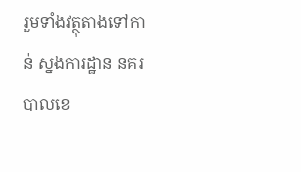រួមទាំងវត្ថុតាងទៅកាន់ ស្នងការដ្ឋាន នគរបាលខេ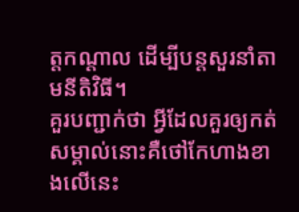ត្តកណ្ដាល ដើម្បីបន្តសួរនាំតាមនីតិវិធី។
គួរបញ្ជាក់ថា អ្វីដែលគួរឲ្យកត់សម្គាល់នោះគឺថៅកែហាងខាងលើនេះ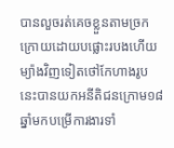បានលួចរត់គេចខ្លួនតាមច្រកក្រោយដោយបផ្លោះរបងហើយម្យ៉ាងវិញទៀតថៅកែហាងរូបនេះបានយកអនីតិជនក្រោម១៨ឆ្នាំមកបម្រើការងារទាំ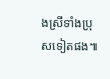ងស្រីទាំងប្រុសទៀតផង៕